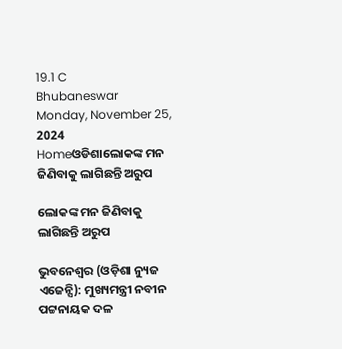19.1 C
Bhubaneswar
Monday, November 25, 2024
Homeଓଡିଶାଲୋକଙ୍କ ମନ ଜିଣିବାକୁ ଲାଗିଛନ୍ତି ଅରୁପ

ଲୋକଙ୍କ ମନ ଜିଣିବାକୁ ଲାଗିଛନ୍ତି ଅରୁପ

ଭୁବନେଶ୍ୱର (ଓଡ଼ିଶା ନ୍ୟୁଜ ଏଜେନ୍ସି): ମୁଖ୍ୟମନ୍ତ୍ରୀ ନବୀନ ପଟ୍ଟନାୟକ ଦଳ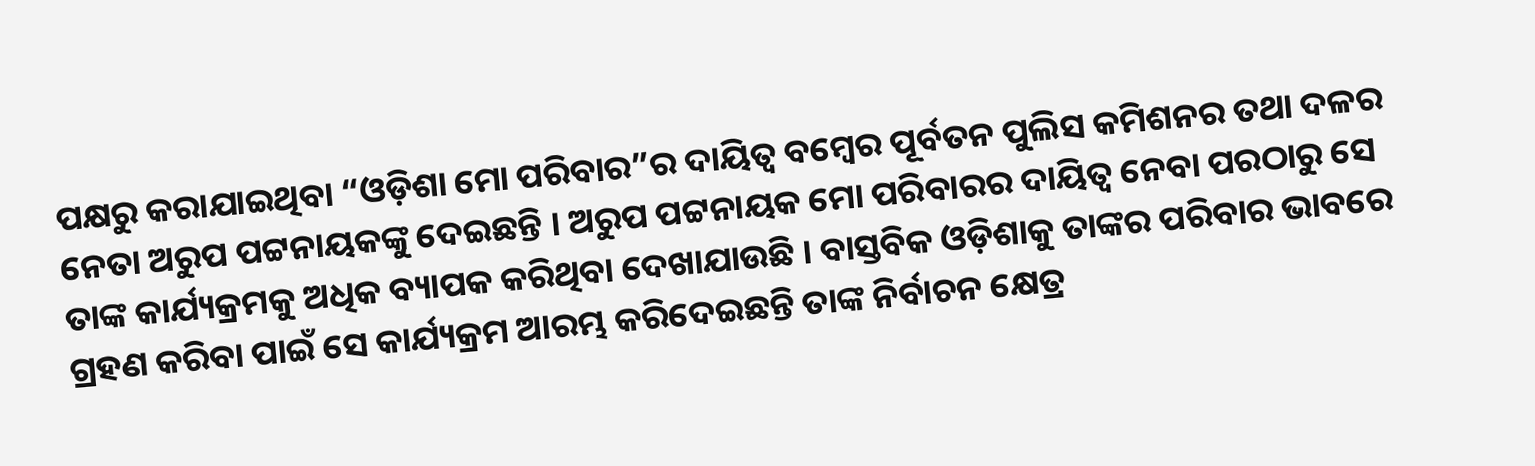ପକ୍ଷରୁ କରାଯାଇଥିବା “ଓଡ଼ିଶା ମୋ ପରିବାର”ର ଦାୟିତ୍ୱ ବମ୍ବେର ପୂର୍ବତନ ପୁଲିସ କମିଶନର ତଥା ଦଳର ନେତା ଅରୁପ ପଟ୍ଟନାୟକଙ୍କୁ ଦେଇଛନ୍ତି । ଅରୁପ ପଟ୍ଟନାୟକ ମୋ ପରିବାରର ଦାୟିତ୍ୱ ନେବା ପରଠାରୁ ସେ ତାଙ୍କ କାର୍ଯ୍ୟକ୍ରମକୁ ଅଧିକ ବ୍ୟାପକ କରିଥିବା ଦେଖାଯାଉଛି । ବାସ୍ତବିକ ଓଡ଼ିଶାକୁ ତାଙ୍କର ପରିବାର ଭାବରେ ଗ୍ରହଣ କରିବା ପାଇଁ ସେ କାର୍ଯ୍ୟକ୍ରମ ଆରମ୍ଭ କରିଦେଇଛନ୍ତି ତାଙ୍କ ନିର୍ବାଚନ କ୍ଷେତ୍ର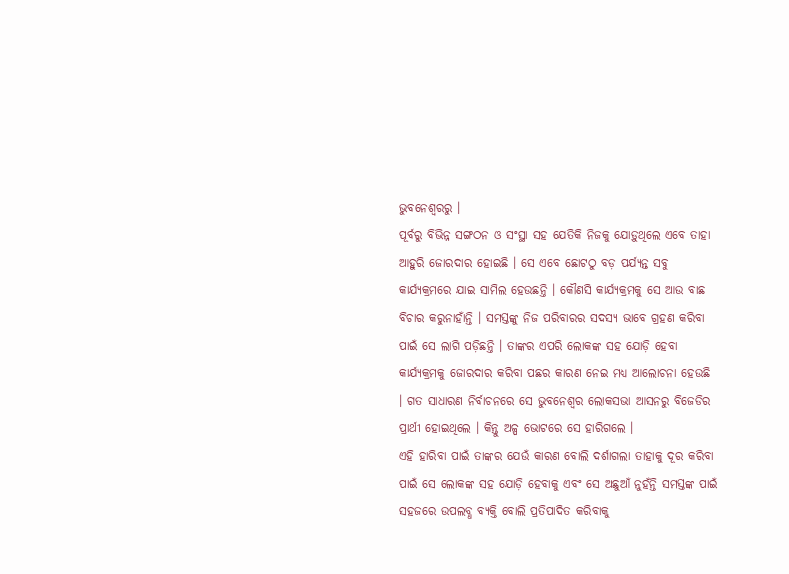ଭୁବନେଶ୍ୱରରୁ ।
ପୂର୍ବରୁ ବିଭିନ୍ନ ସଙ୍ଗଠନ ଓ ସଂସ୍ଥା ସହ ଯେତିକି ନିଜକୁ ଯୋଡ଼ୁଥିଲେ ଏବେ ତାହା ଆହୁରି ଜୋରଦାର ହୋଇଛି । ସେ ଏବେ ଛୋଟଠୁ ବଡ଼ ପର୍ଯ୍ୟନ୍ତ ସବୁ କାର୍ଯ୍ୟକ୍ରମରେ ଯାଇ ସାମିଲ ହେଉଛନ୍ତି । କୌଣସି କାର୍ଯ୍ୟକ୍ରମକୁ ସେ ଆଉ ବାଛ ବିଚାର କରୁନାହାଁନ୍ତି । ସମସ୍ତଙ୍କୁ ନିଜ ପରିବାରର ସଦସ୍ୟ ଭାବେ ଗ୍ରହଣ କରିବା ପାଇଁ ସେ ଲାଗି ପଡ଼ିଛନ୍ତି । ତାଙ୍କର ଏପରି ଲୋକଙ୍କ ସହ ଯୋଡ଼ି ହେବା କାର୍ଯ୍ୟକ୍ରମକୁ ଜୋରଦାର କରିବା ପଛର କାରଣ ନେଇ ମଧ୍ୟ ଆଲୋଚନା ହେଉଛି । ଗତ ସାଧାରଣ ନିର୍ବାଚନରେ ସେ ଭୁବନେଶ୍ୱର ଲୋକସଭା ଆସନରୁ ବିଜେଡିର ପ୍ରାର୍ଥୀ ହୋଇଥିଲେ । କିନ୍ତୁ ଅଳ୍ପ ଭୋଟରେ ସେ ହାରିଗଲେ ।
ଏହି ହାରିବା ପାଇଁ ତାଙ୍କର ଯେଉଁ କାରଣ ବୋଲି ଦର୍ଶାଗଲା ତାହାକୁ ଦୂର କରିବା ପାଇଁ ସେ ଲୋକଙ୍କ ସହ ଯୋଡ଼ି ହେବାକୁ ଏବଂ ସେ ଅଛୁଆଁ ନୁହଁନ୍ତି ସମସ୍ତଙ୍କ ପାଇଁ ସହଜରେ ଉପଲବ୍ଧ ବ୍ୟକ୍ତି ବୋଲି ପ୍ରତିପାଦିତ କରିବାକୁ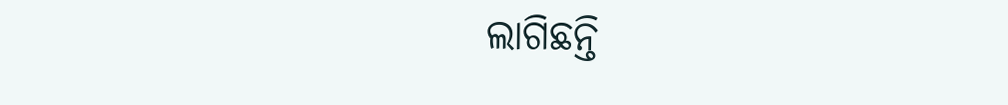ଲାଗିଛନ୍ତି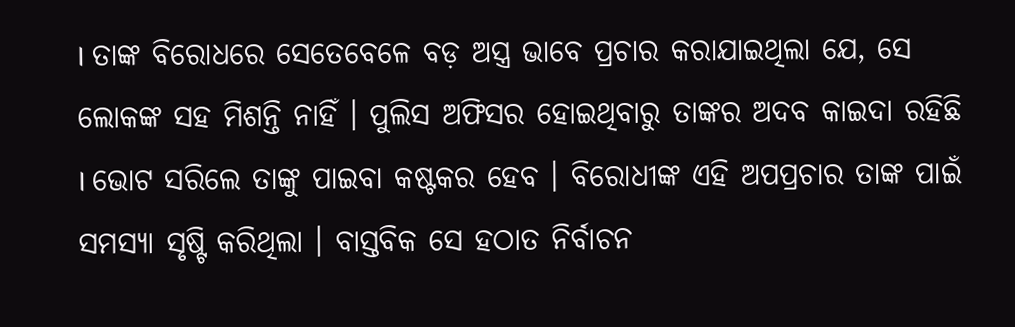। ତାଙ୍କ ବିରୋଧରେ ସେତେବେଳେ ବଡ଼ ଅସ୍ତ୍ର ଭାବେ ପ୍ରଚାର କରାଯାଇଥିଲା ଯେ, ସେ ଲୋକଙ୍କ ସହ ମିଶନ୍ତି ନାହିଁ । ପୁଲିସ ଅଫିସର ହୋଇଥିବାରୁ ତାଙ୍କର ଅଦବ କାଇଦା ରହିଛି । ଭୋଟ ସରିଲେ ତାଙ୍କୁ ପାଇବା କଷ୍ଟକର ହେବ । ବିରୋଧୀଙ୍କ ଏହି ଅପପ୍ରଚାର ତାଙ୍କ ପାଇଁ ସମସ୍ୟା ସୃଷ୍ଟି କରିଥିଲା । ବାସ୍ତବିକ ସେ ହଠାତ ନିର୍ବାଚନ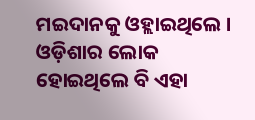ମଇଦାନକୁ ଓହ୍ଲାଇଥିଲେ । ଓଡ଼ିଶାର ଲୋକ ହୋଇଥିଲେ ବି ଏହା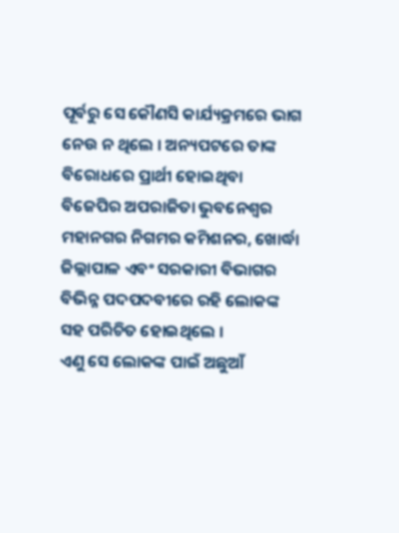ପୂର୍ବରୁ ସେ କୌଣସି କାର୍ଯ୍ୟକ୍ରମରେ ଭାଗ ନେଉ ନ ଥିଲେ । ଅନ୍ୟପଟରେ ତାଙ୍କ ବିରୋଧରେ ପ୍ରାର୍ଥୀ ହୋଇଥିବା ବିଜେପିର ଅପରାଜିତା ଭୁବନେଶ୍ୱର ମହାନଗର ନିଗମର କମିଶନର, ଖୋର୍ଦ୍ଧା ଜିଲ୍ଲାପାଳ ଏବଂ ସରକାରୀ ବିଭାଗର ବିଭିନ୍ନ ପଦପଦବୀରେ ରହି ଲୋକଙ୍କ ସହ ପରିଚିତ ହୋଇଥିଲେ ।
ଏଣୁ ସେ ଲୋକଙ୍କ ପାଇଁ ଅଛୁଆଁ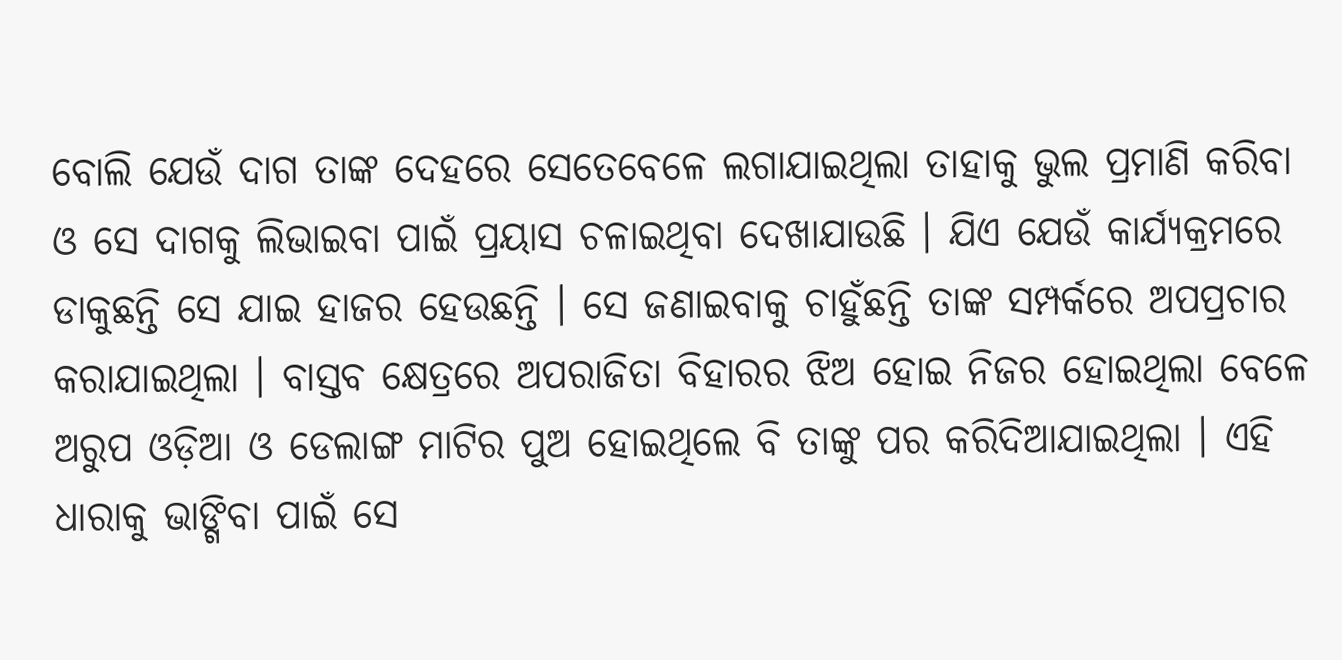ବୋଲି ଯେଉଁ ଦାଗ ତାଙ୍କ ଦେହରେ ସେତେବେଳେ ଲଗାଯାଇଥିଲା ତାହାକୁ ଭୁଲ ପ୍ରମାଣି କରିବା ଓ ସେ ଦାଗକୁ ଲିଭାଇବା ପାଇଁ ପ୍ରୟାସ ଚଳାଇଥିବା ଦେଖାଯାଉଛି । ଯିଏ ଯେଉଁ କାର୍ଯ୍ୟକ୍ରମରେ ଡାକୁଛନ୍ତି ସେ ଯାଇ ହାଜର ହେଉଛନ୍ତି । ସେ ଜଣାଇବାକୁ ଚାହୁଁଛନ୍ତି ତାଙ୍କ ସମ୍ପର୍କରେ ଅପପ୍ରଚାର କରାଯାଇଥିଲା । ବାସ୍ତବ କ୍ଷେତ୍ରରେ ଅପରାଜିତା ବିହାରର ଝିଅ ହୋଇ ନିଜର ହୋଇଥିଲା ବେଳେ ଅରୁପ ଓଡ଼ିଆ ଓ ଡେଲାଙ୍ଗ ମାଟିର ପୁଅ ହୋଇଥିଲେ ବି ତାଙ୍କୁ ପର କରିଦିଆଯାଇଥିଲା । ଏହି ଧାରାକୁ ଭାଙ୍ଗିବା ପାଇଁ ସେ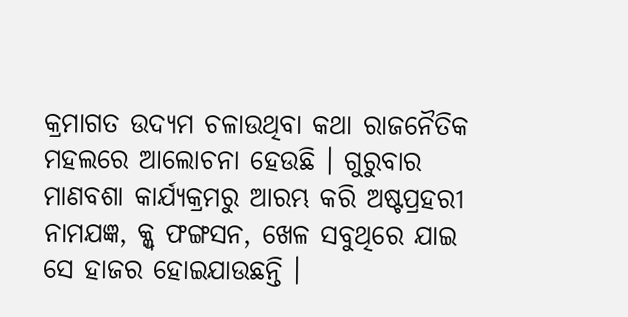କ୍ରମାଗତ ଉଦ୍ୟମ ଚଳାଉଥିବା କଥା ରାଜନୈତିକ ମହଲରେ ଆଲୋଚନା ହେଉଛି । ଗୁରୁବାର ମାଣବଶା କାର୍ଯ୍ୟକ୍ରମରୁ ଆରମ୍ଭ କରି ଅଷ୍ଟପ୍ରହରୀ ନାମଯଜ୍ଞ, କ୍ଲ୍ବ ଫଙ୍ଗସନ, ଖେଳ ସବୁଥିରେ ଯାଇ ସେ ହାଜର ହୋଇଯାଉଛନ୍ତି ।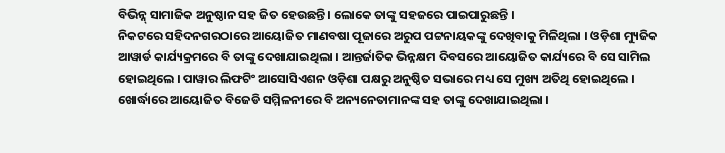ବିଭିନ୍ନ୍ ସାମାଜିକ ଅନୁଷ୍ଠାନ ସହ ଜିତ ହେଉଛନ୍ତି । ଲୋକେ ତାଙ୍କୁ ସହଜରେ ପାଇପାରୁଛନ୍ତି ।
ନିକଟରେ ସହିଦନଗରଠାରେ ଆୟୋଜିତ ମାଣବଷା ପୂଜାରେ ଅରୁପ ପଟ୍ଟନାୟକଙ୍କୁ ଦେଖିବାକୁ ମିଳିଥିଲା । ଓଡ଼ିଶା ମ୍ୟୁଜିକ ଆୱାର୍ଡ କାର୍ଯ୍ୟକ୍ରମରେ ବି ତାଙ୍କୁ ଦେଖାଯାଇଥିଲା । ଆନ୍ତର୍ଜାତିକ ଭିନ୍ନକ୍ଷମ ଦିବସରେ ଆୟୋଜିତ କାର୍ଯ୍ୟରେ ବି ସେ ସାମିଲ ହୋଇଥିଲେ । ପାୱାର ଲିଫଟିଂ ଆସୋସିଏଶନ ଓଡ଼ିଶା ପକ୍ଷରୁ ଅନୁଷ୍ଠିତ ସଭାରେ ମଧ୍ୟ ସେ ମୁଖ୍ୟ ଅତିଥି ହୋଇଥିଲେ । ଖୋର୍ଦ୍ଧାରେ ଆୟୋଜିତ ବିଜେଡି ସମ୍ମିଳନୀରେ ବି ଅନ୍ୟନେତାମାନଙ୍କ ସହ ତାଙ୍କୁ ଦେଖାଯାଇଥିଲା ।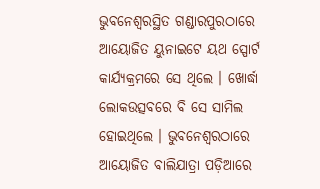ଭୁବନେଶ୍ୱରସ୍ଥିତ ଗଣ୍ଡାରପୁରଠାରେ ଆୟୋଜିତ ୟୁନାଇଟେ ୟଥ ସ୍ପୋର୍ଟ କାର୍ଯ୍ୟକ୍ରମରେ ସେ ଥିଲେ । ଖୋର୍ଦ୍ଧା ଲୋକଉତ୍ସବରେ ବି ସେ ସାମିଲ ହୋଇଥିଲେ । ଭୁବନେଶ୍ୱରଠାରେ ଆୟୋଜିତ ବାଲିଯାତ୍ରା ପଡ଼ିଆରେ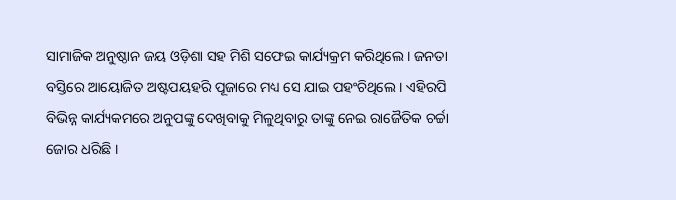ସାମାଜିକ ଅନୁଷ୍ଠାନ ଜୟ ଓଡ଼ିଶା ସହ ମିଶି ସଫେଇ କାର୍ଯ୍ୟକ୍ରମ କରିଥିଲେ । ଜନତା ବସ୍ତିରେ ଆୟୋଜିତ ଅଷ୍ଟପୟହରି ପୂଜାରେ ମଧ୍ୟ ସେ ଯାଇ ପହଂଚିଥିଲେ । ଏହିରପି ବିଭିନ୍ନ କାର୍ଯ୍ୟକମରେ ଅନୁପଙ୍କୁ ଦେଖିବାକୁ ମିଳୁଥିବାରୁ ତାଙ୍କୁ ନେଇ ରାଜୈତିକ ଚର୍ଚ୍ଚା ଜୋର ଧରିଛି ।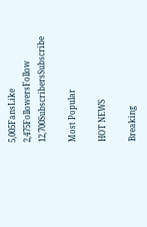5,005FansLike
2,475FollowersFollow
12,700SubscribersSubscribe

Most Popular

HOT NEWS

Breaking